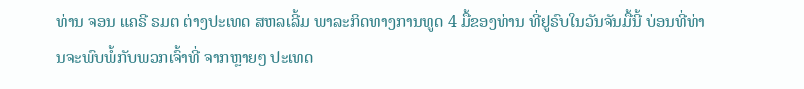ທ່ານ ຈອນ ແຄຣີ ຣມຕ ຕ່າງປະເທດ ສຫລເລີ້ມ ພາລະກິດທາງການທູດ 4 ມື້ຂອງທ່ານ ທີ່ຢູຣົບໃນວັນຈັນມື້ນີ້ ບ່ອນທີ່ທ່ານຈະພົບພໍ້ກັບພວກເຈົ້າທີ່ ຈາກຫຼາຍໆ ປະເທດ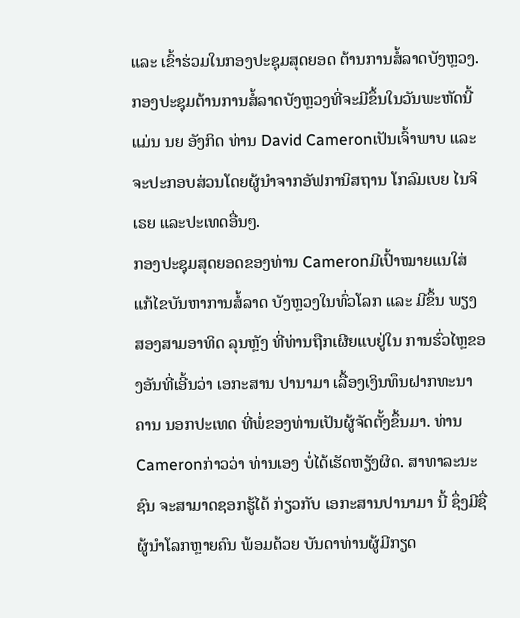ແລະ ເຂົ້າຮ່ວມໃນກອງປະຊຸມສຸດຍອດ ຕ້ານການສໍ້ລາດບັງຫຼວງ.
ກອງປະຊຸມຕ້ານການສໍ້ລາດບັງຫຼວງທີ່ຈະມີຂຶ້ນໃນວັນພະຫັດນີ້ ແມ່ນ ນຍ ອັງກິດ ທ່ານ David Cameronເປັນເຈົ້າພາບ ແລະຈະປະກອບສ່ວນໂດຍຜູ້ນຳຈາກອັຟການິສຖານ ໂກລົມເບຍ ໄນຈິເຣຍ ແລະປະເທດອື່ນໆ.
ກອງປະຊຸມສຸດຍອດຂອງທ່ານ Cameronມີເປົ້າໝາຍແນໃສ່ແກ້ໄຂບັນຫາການສໍ້ລາດ ບັງຫຼວງໃນທົ່ວໂລກ ແລະ ມີຂຶ້ນ ພຽງສອງສາມອາທິດ ລຸນຫຼັງ ທີ່ທ່ານຖືກເຜີຍແບຢູ່ໃນ ການຮົ່ວໄຫຼຂອງອັນທີ່ເອີ້ນວ່າ ເອກະສານ ປານາມາ ເລື້ອງເງິນທຶນຝາກທະນາຄານ ນອກປະເທດ ທີ່ພໍ່ຂອງທ່ານເປັນຜູ້ຈັດຕັ້ງຂຶ້ນມາ. ທ່ານ Cameronກ່າວວ່າ ທ່ານເອງ ບໍ່ໄດ້ເຮັດຫຽັງຜິດ. ສາທາລະນະຊົນ ຈະສາມາດຊອກຮູ້ໄດ້ ກ່ຽວກັບ ເອກະສານປານາມາ ນີ້ ຊຶ່ງມີຊື່ຜູ້ນຳໂລກຫຼາຍຄົນ ພ້ອມດ້ວຍ ບັນດາທ່ານຜູ້ມີກຽດ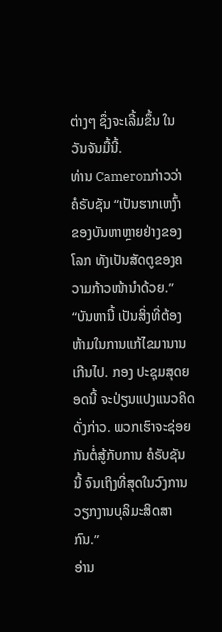ຕ່າງໆ ຊຶ່ງຈະເລີ້ມຂຶ້ນ ໃນ ວັນຈັນມື້ນີ້.
ທ່ານ Cameronກ່າວວ່າ ຄໍຣັບຊັນ “ເປັນຮາກເຫງົ້າ ຂອງບັນຫາຫຼາຍຢ່າງຂອງໂລກ ທັງເປັນສັດຕູຂອງຄວາມກ້າວໜ້ານຳດ້ວຍ.”
“ບັນຫານີ້ ເປັນສິ່ງທີ່ຕ້ອງຫ້າມໃນການແກ້ໄຂມານານເກີນໄປ. ກອງ ປະຊຸມສຸດຍອດນີ້ ຈະປ່ຽນແປງແນວຄິດດັ່ງກ່າວ. ພວກເຮົາຈະຊ່ອຍກັນຕໍ່ສູ້ກັບການ ຄໍຣັບຊັນ ນີ້ ຈົນເຖິງທີ່ສຸດໃນວົງການວຽກງານບຸລິມະສິດສາກົນ.”
ອ່ານ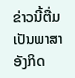ຂ່າວນີ້ຕື່ມ ເປັນພາສາອັງກິດ